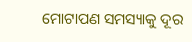ମୋଟାପଣ ସମସ୍ୟାକୁ ଦୂର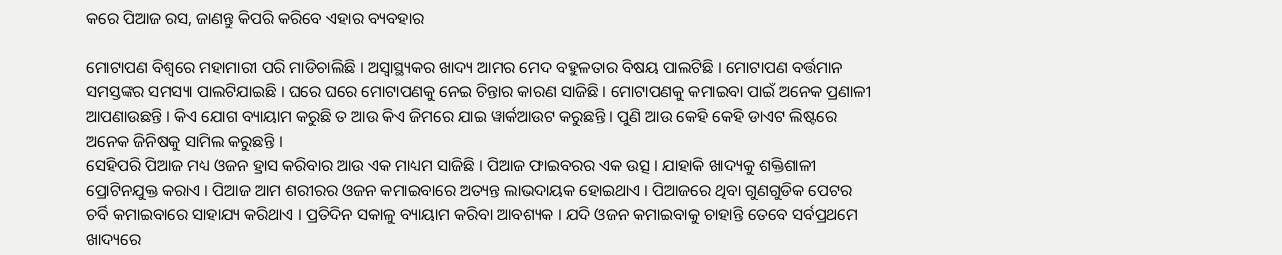କରେ ପିଆଜ ରସ, ଜାଣନ୍ତୁ କିପରି କରିବେ ଏହାର ବ୍ୟବହାର

ମୋଟାପଣ ବିଶ୍ୱରେ ମହାମାରୀ ପରି ମାଡିଚାଲିଛି । ଅସ୍ୱାସ୍ଥ୍ୟକର ଖାଦ୍ୟ ଆମର ମେଦ ବହୁଳତାର ବିଷୟ ପାଲଟିଛି । ମୋଟାପଣ ବର୍ତ୍ତମାନ ସମସ୍ତଙ୍କର ସମସ୍ୟା ପାଲଟିଯାଇଛି । ଘରେ ଘରେ ମୋଟାପଣକୁ ନେଇ ଚିନ୍ତାର କାରଣ ସାଜିଛି । ମୋଟାପଣକୁ କମାଇବା ପାଇଁ ଅନେକ ପ୍ରଣାଳୀ ଆପଣାଉଛନ୍ତି । କିଏ ଯୋଗ ବ୍ୟାୟାମ କରୁଛି ତ ଆଉ କିଏ ଜିମରେ ଯାଇ ୱାର୍କଆଉଟ କରୁଛନ୍ତି । ପୁଣି ଆଉ କେହି କେହି ଡାଏଟ ଲିଷ୍ଟରେ ଅନେକ ଜିନିଷକୁ ସାମିଲ କରୁଛନ୍ତି ।
ସେହିପରି ପିଆଜ ମଧ୍ୟ ଓଜନ ହ୍ରାସ କରିବାର ଆଉ ଏକ ମାଧ୍ୟମ ସାଜିଛି । ପିଆଜ ଫାଇବରର ଏକ ଉତ୍ସ । ଯାହାକି ଖାଦ୍ୟକୁ ଶକ୍ତିଶାଳୀ ପ୍ରୋଟିନଯୁକ୍ତ କରାଏ । ପିଆଜ ଆମ ଶରୀରର ଓଜନ କମାଇବାରେ ଅତ୍ୟନ୍ତ ଲାଭଦାୟକ ହୋଇଥାଏ । ପିଆଜରେ ଥିବା ଗୁଣଗୁଡିକ ପେଟର ଚର୍ବି କମାଇବାରେ ସାହାଯ୍ୟ କରିଥାଏ । ପ୍ରତିଦିନ ସକାଳୁ ବ୍ୟାୟାମ କରିବା ଆବଶ୍ୟକ । ଯଦି ଓଜନ କମାଇବାକୁ ଚାହାନ୍ତି ତେବେ ସର୍ବପ୍ରଥମେ ଖାଦ୍ୟରେ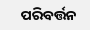ପରିବର୍ତ୍ତନ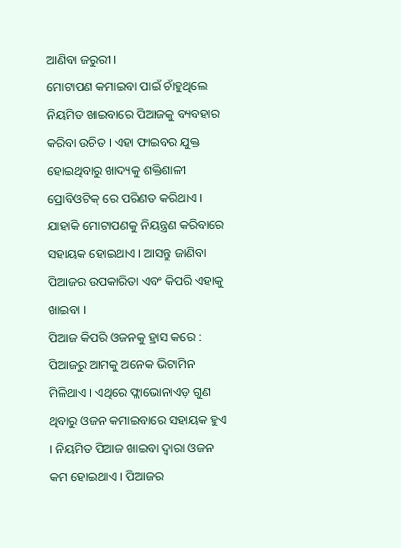ଆଣିବା ଜରୁରୀ ।
ମୋଟାପଣ କମାଇବା ପାଇଁ ଚାଁହୁଥିଲେ ନିୟମିତ ଖାଇବାରେ ପିଆଜକୁ ବ୍ୟବହାର କରିବା ଉଚିତ । ଏହା ଫାଇବର ଯୁକ୍ତ ହୋଇଥିବାରୁ ଖାଦ୍ୟକୁ ଶକ୍ତିଶାଳୀ ପ୍ରୋବିଓଟିକ୍ ରେ ପରିଣତ କରିଥାଏ । ଯାହାକି ମୋଟାପଣକୁ ନିୟନ୍ତ୍ରଣ କରିବାରେ ସହାୟକ ହୋଇଥାଏ । ଆସନ୍ତୁ ଜାଣିବା ପିଆଜର ଉପକାରିତା ଏବଂ କିପରି ଏହାକୁ ଖାଇବା ।
ପିଆଜ କିପରି ଓଜନକୁ ହ୍ରାସ କରେ :
ପିଆଜରୁ ଆମକୁ ଅନେକ ଭିଟାମିନ ମିଳିଥାଏ । ଏଥିରେ ଫ୍ଲାଭୋନାଏଡ଼ ଗୁଣ ଥିବାରୁ ଓଜନ କମାଇବାରେ ସହାୟକ ହୁଏ । ନିୟମିତ ପିଆଜ ଖାଇବା ଦ୍ୱାରା ଓଜନ କମ ହୋଇଥାଏ । ପିଆଜର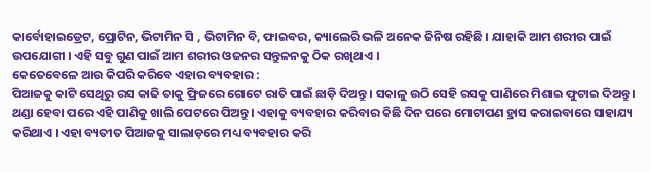କାର୍ବୋହାଇଡ୍ରେଟ, ପ୍ରୋଟିନ, ଭିଟାମିନ ସି , ଭିଟାମିନ ବି, ଫାଇବର, କ୍ୟାଲେରି ଭଳି ଅନେକ ଜିନିଷ ରହିଛି । ଯାହାକି ଆମ ଶରୀର ପାଇଁ ଉପଯୋଗୀ । ଏହି ସବୁ ଗୁଣ ପାଇଁ ଆମ ଶରୀର ଓଜନର ସନ୍ତୁଳନକୁ ଠିକ ରଖିଥାଏ ।
କେତେବେଳେ ଆଉ କିପରି କରିବେ ଏହାର ବ୍ୟବହାର :
ପିଆଜକୁ କାଟି ସେଥିରୁ ରସ କାଢି ତାକୁ ଫ୍ରିଜରେ ଗୋଟେ ରାତି ପାଇଁ ଛାଡ଼ି ଦିଅନ୍ତୁ । ସକାଳୁ ଉଠି ସେହି ରସକୁ ପାଣିରେ ମିଶାଇ ଫୁଟାଇ ଦିଅନ୍ତୁ । ଥଣ୍ଡା ହେବା ପରେ ଏହି ପାଣିକୁ ଖାଲି ପେଟରେ ପିଅନ୍ତୁ । ଏହାକୁ ବ୍ୟବହାର କରିବାର କିଛି ଦିନ ପରେ ମୋଟାପଣ ହ୍ରାସ କରାଇବାରେ ସାହାଯ୍ୟ କରିଥାଏ । ଏହା ବ୍ୟତୀତ ପିଆଜକୁ ସାଲାଡ଼ରେ ମଧ୍ୟ ବ୍ୟବହାର କରି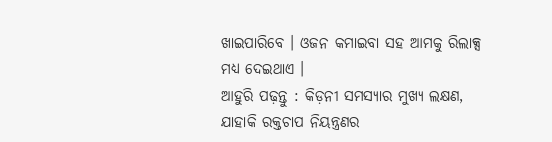ଖାଇପାରିବେ । ଓଜନ କମାଇବା ସହ ଆମକୁ ରିଲାକ୍ସ ମଧ୍ୟ ଦେଇଥାଏ ।
ଆହୁରି ପଢ଼ନ୍ତୁ : କିଡ଼ନୀ ସମସ୍ୟାର ମୁଖ୍ୟ ଲକ୍ଷଣ, ଯାହାକି ରକ୍ତଚାପ ନିୟନ୍ତ୍ରଣର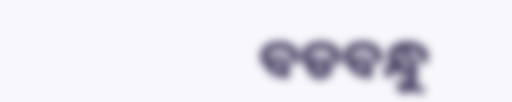ବଡବନ୍ଧୁ